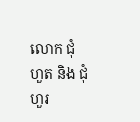លោក ជុំ ហួត និង ជុំ ហួរ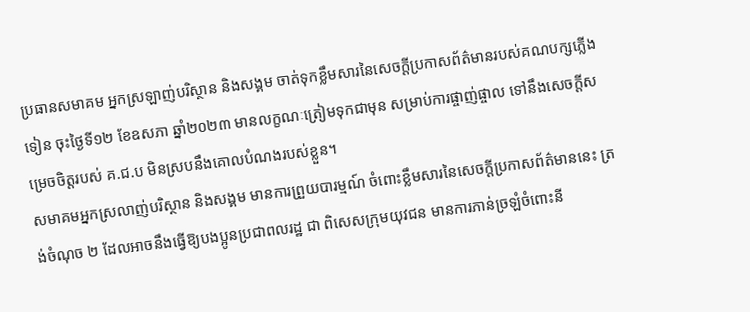ប្រធានសមាគម អ្នកស្រឡាញ់បរិស្ថាន និងសង្គម ចាត់ទុកខ្លឹមសារនៃសេចក្ដីប្រកាសព័ត៌មានរបស់គណបក្សភ្លើងទៀន ចុះថ្ងៃទី១២ ខែឧសភា ឆ្នាំ២០២៣ មានលក្ខណៈត្រៀមទុកជាមុន សម្រាប់ការផ្ចាញ់ផ្ចាល ទៅនឹងសេចក្តីសម្រេចចិត្តរបស់ គ.ជ.ប មិនស្របនឹងគោលបំណងរបស់ខ្លួន។
សមាគមអ្នកស្រលាញ់បរិស្ថាន និងសង្គម មានការព្រួយបារម្មណ៍ ចំពោះខ្លឹមសារនៃសេចក្តីប្រកាសព័ត៌មាននេះ ត្រង់ចំណុច ២ ដែលអាចនឹងធ្វើឱ្យបងប្អូនប្រជាពលរដ្ឋ ជា ពិសេសក្រុមយុវជន មានការភាន់ច្រឡំចំពោះនី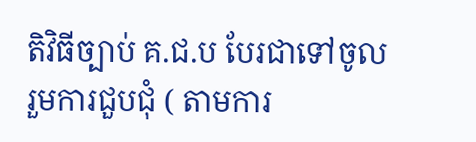តិវិធីច្បាប់ គ.ជ.ប បែរជាទៅចូលរួមការជួបជុំ ( តាមការ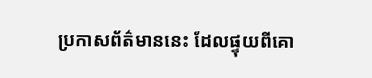ប្រកាសព័ត៌មាននេះ ដែលផ្ទុយពីគោ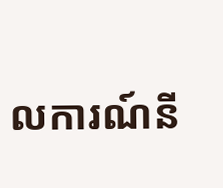លការណ៍នី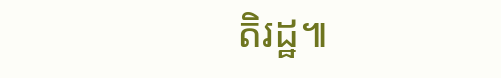តិរដ្ឋ៕